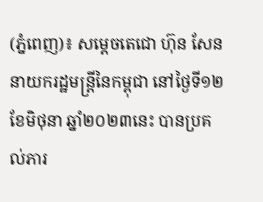(ភ្នំពេញ)៖ សម្តេចតេជោ ហ៊ុន សែន នាយករដ្ឋមន្ត្រីនៃកម្ពុជា នៅថ្ងៃទី១២ ខែមិថុនា ឆ្នាំ២០២៣នេះ បានប្រគល់ភារ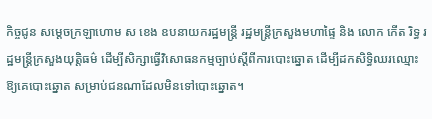កិច្ចជូន សម្តេចក្រឡាហោម ស ខេង ឧបនាយករដ្ឋមន្ត្រី រដ្ឋមន្ត្រីក្រសួងមហាផ្ទៃ និង លោក កើត រិទ្ធ រដ្ឋមន្ត្រីក្រសួងយុត្តិធម៌ ដើម្បីសិក្សាធ្វើវិសោធនកម្មច្បាប់ស្តីពីការបោះឆ្នោត ដើម្បីដកសិទ្ធិឈរឈ្មោះឱ្យគេបោះឆ្នោត សម្រាប់ជនណាដែលមិនទៅបោះឆ្នោត។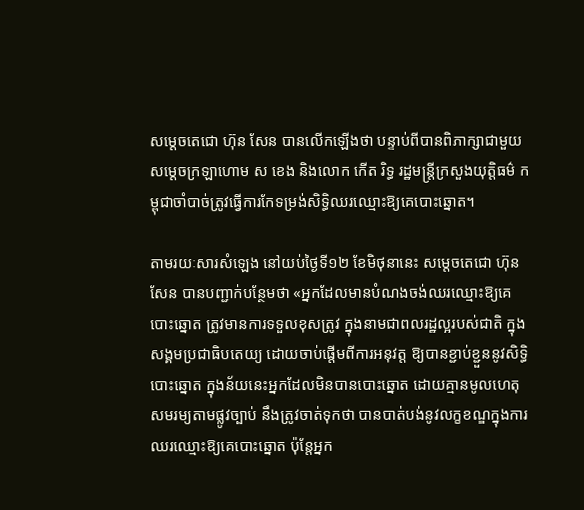សម្តេចតេជោ ហ៊ុន សែន បានលើកឡើងថា បន្ទាប់ពីបានពិភាក្សាជាមួយ សម្តេចក្រឡាហោម ស ខេង និងលោក កើត រិទ្ធ រដ្ឋមន្ត្រីក្រសួងយុត្តិធម៌ កម្ពុជាចាំបាច់ត្រូវធ្វើការកែទម្រង់សិទ្ធិឈរឈ្មោះឱ្យគេបោះឆ្នោត។

តាមរយៈសារសំឡេង នៅយប់ថ្ងៃទី១២ ខែមិថុនានេះ សម្តេចតេជោ ហ៊ុន សែន បានបញ្ជាក់បន្ថែមថា «អ្នកដែលមានបំណងចង់ឈរឈ្មោះឱ្យគេបោះឆ្នោត ត្រូវមានការទទួលខុសត្រូវ ក្នុងនាមជាពលរដ្ឋល្អរបស់ជាតិ ក្នុងសង្គមប្រជាធិបតេយ្យ ដោយចាប់ផ្តើមពីការអនុវត្ត ឱ្យបានខ្ជាប់ខ្ជួននូវសិទ្ធិបោះឆ្នោត ក្នុងន័យនេះអ្នកដែលមិនបានបោះឆ្នោត ដោយគ្មានមូលហេតុសមរម្យតាមផ្លូវច្បាប់ នឹងត្រូវចាត់ទុកថា បានបាត់បង់នូវលក្ខខណ្ឌក្នុងការឈរឈ្មោះឱ្យគេបោះឆ្នោត ប៉ុន្តែអ្នក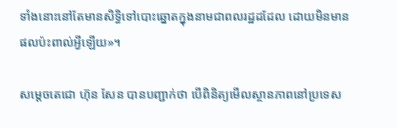ទាំងនោះនៅតែមានសិទ្ធិទៅបោះឆ្នោតក្នុងនាមជាពលរដ្ឋដដែល ដោយមិនមានផលប៉ះពាល់អ្វីឡើយ»។

សម្តេចតេជោ ហ៊ុន សែន បានបញ្ជាក់ថា បើពិនិត្យមើលស្ថានភាពនៅប្រទេស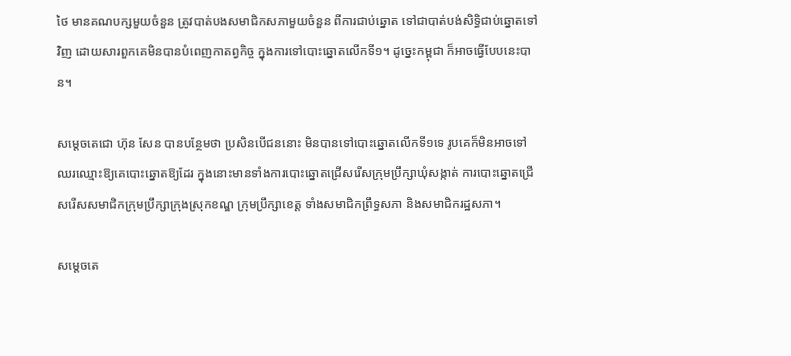ថៃ មានគណបក្សមួយចំនួន ត្រូវបាត់បងសមាជិកសភាមួយចំនួន ពីការជាប់ឆ្នោត ទៅជាបាត់បង់សិទ្ធិជាប់ឆ្នោតទៅវិញ ដោយសារពួកគេមិនបានបំពេញកាតព្វកិច្ច ក្នុងការទៅបោះឆ្នោតលើកទី១។ ដូច្នេះកម្ពុជា ក៏អាចធ្វើបែបនេះបាន។

សម្តេចតេជោ ហ៊ុន សែន បានបន្ថែមថា ប្រសិនបើជននោះ មិនបានទៅបោះឆ្នោតលើកទី១ទេ រូបគេក៏មិនអាចទៅឈរឈ្មោះឱ្យគេបោះឆ្នោតឱ្យដែរ ក្នុងនោះមានទាំងការបោះឆ្នោតជ្រើសរើសក្រុមប្រឹក្សាឃុំសង្កាត់ ការបោះឆ្នោតជ្រើសរើសសមាជិកក្រុមប្រឹក្សាក្រុងស្រុកខណ្ឌ ក្រុមប្រឹក្សាខេត្ត ទាំងសមាជិកព្រឹទ្ធសភា និងសមាជិករដ្ឋសភា។

សម្តេចតេ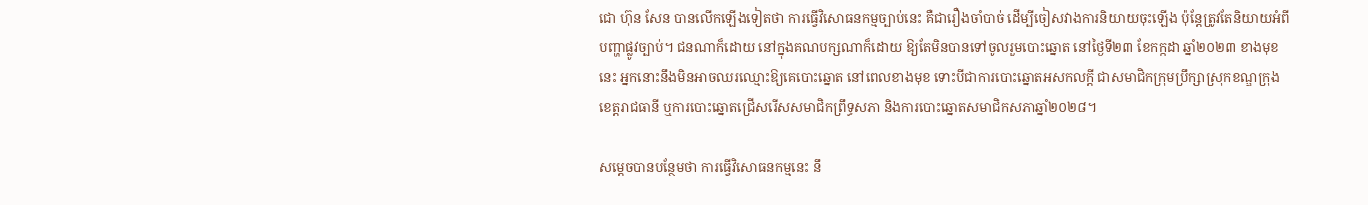ជោ ហ៊ុន សែន បានលើកឡើងទៀតថា ការធ្វើវិសោធនកម្មច្បាប់នេះ គឺជារឿងចាំបាច់ ដើម្បីចៀសវាងការនិយាយចុះឡើង ប៉ុន្តែត្រូវតែនិយាយអំពីបញ្ហាផ្លូវច្បាប់។ ជនណាក៏ដោយ នៅក្នុងគណបក្សណាក៏ដោយ ឱ្យតែមិនបានទៅចូលរួមបោះឆ្នោត នៅថ្ងៃទី២៣ ខែកក្កដា ឆ្នាំ២០២៣ ខាងមុខនេះ អ្នកនោះនឹងមិនអាចឈរឈ្មោះឱ្យគេបោះឆ្នោត នៅពេលខាងមុខ ទោះបីជាការបោះឆ្នោតអសកលក្តី ជាសមាជិកក្រុមប្រឹក្សាស្រុកខណ្ឌក្រុង ខេត្តរាជធានី ឬការបោះឆ្នោតជ្រើសរើសសមាជិកព្រឹទ្ធសភា និងការបោះឆ្នោតសមាជិកសភាឆ្នាំ២០២៨។

សម្តេចបានបន្ថែមថា ការធ្វើវិសោធនកម្មនេះ នឹ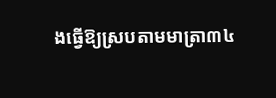ងធ្វើឱ្យស្របតាមមាត្រា៣៤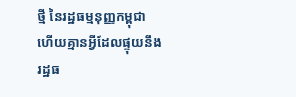ថ្មី នៃរដ្ឋធម្មនុញ្ញកម្ពុជា ហើយគ្មានអ្វីដែលផ្ទុយនឹងរដ្ឋធ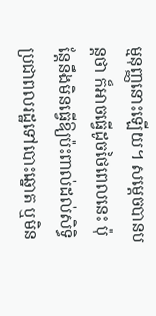ម្មនុញ្ញនោះឡើយ។ សម្តេចបានបន្តថា ក៏អាចធ្វើដូចថៃពេលនេះ ប៉ុន្តែនឹងមិនធ្វើឱ្យប៉ះពាល់ដល់សិទ្ធិប្រជាពលរដ្ឋទៅបោះឆ្នោត ឬមិន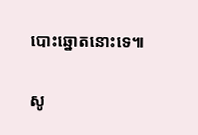បោះឆ្នោតនោះទេ៕

សូ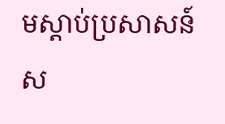មស្តាប់ប្រសាសន៍ស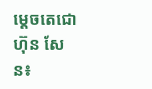ម្តេចតេជោ ហ៊ុន សែន៖